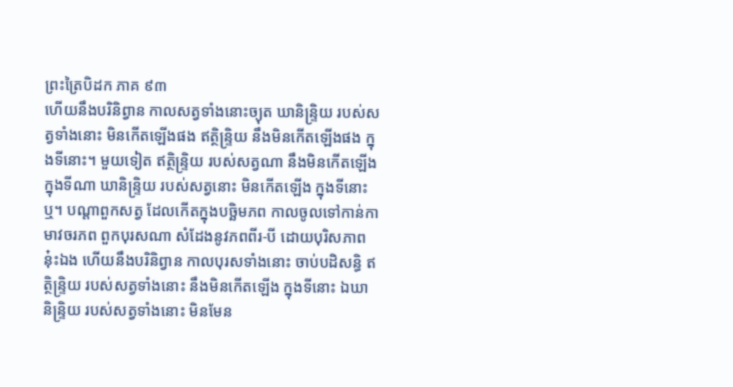ព្រះត្រៃបិដក ភាគ ៩៣
ហើយនឹងបរិនិព្វាន កាលសត្វទាំងនោះច្យុត ឃានិន្ទ្រិយ របស់សត្វទាំងនោះ មិនកើតឡើងផង ឥត្ថិន្ទ្រិយ នឹងមិនកើតឡើងផង ក្នុងទីនោះ។ មួយទៀត ឥត្ថិន្ទ្រិយ របស់សត្វណា នឹងមិនកើតឡើង ក្នុងទីណា ឃានិន្ទ្រិយ របស់សត្វនោះ មិនកើតឡើង ក្នុងទីនោះឬ។ បណ្តាពួកសត្វ ដែលកើតក្នុងបច្ឆិមភព កាលចូលទៅកាន់កាមាវចរភព ពួកបុរសណា សំដែងនូវភពពីរ-បី ដោយបុរិសភាពនុ៎ះឯង ហើយនឹងបរិនិព្វាន កាលបុរសទាំងនោះ ចាប់បដិសន្ធិ ឥត្ថិន្ទ្រិយ របស់សត្វទាំងនោះ នឹងមិនកើតឡើង ក្នុងទីនោះ ឯឃានិន្ទ្រិយ របស់សត្វទាំងនោះ មិនមែន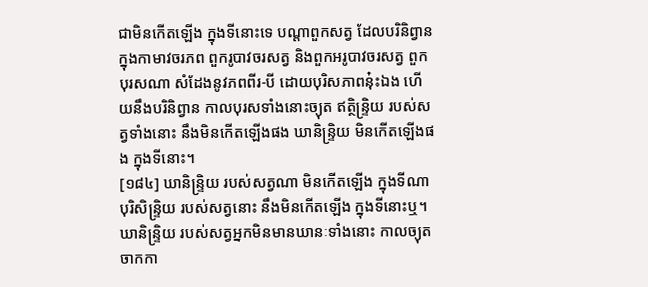ជាមិនកើតឡើង ក្នុងទីនោះទេ បណ្តាពួកសត្វ ដែលបរិនិព្វាន ក្នុងកាមាវចរភព ពួករូបាវចរសត្វ និងពួកអរូបាវចរសត្វ ពួកបុរសណា សំដែងនូវភពពីរ-បី ដោយបុរិសភាពនុ៎ះឯង ហើយនឹងបរិនិព្វាន កាលបុរសទាំងនោះច្យុត ឥត្ថិន្ទ្រិយ របស់សត្វទាំងនោះ នឹងមិនកើតឡើងផង ឃានិន្ទ្រិយ មិនកើតឡើងផង ក្នុងទីនោះ។
[១៨៤] ឃានិន្ទ្រិយ របស់សត្វណា មិនកើតឡើង ក្នុងទីណា បុរិសិន្ទ្រិយ របស់សត្វនោះ នឹងមិនកើតឡើង ក្នុងទីនោះឬ។ ឃានិន្ទ្រិយ របស់សត្វអ្នកមិនមានឃានៈទាំងនោះ កាលច្យុតចាកកា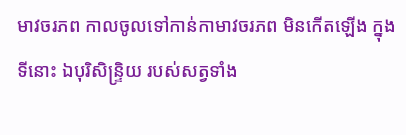មាវចរភព កាលចូលទៅកាន់កាមាវចរភព មិនកើតឡើង ក្នុងទីនោះ ឯបុរិសិន្ទ្រិយ របស់សត្វទាំង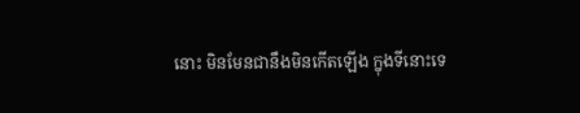នោះ មិនមែនជានឹងមិនកើតឡើង ក្នុងទីនោះទេ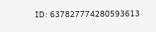ID: 637827774280593613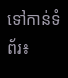ទៅកាន់ទំព័រ៖